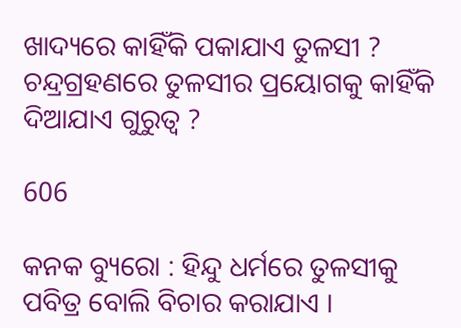ଖାଦ୍ୟରେ କାହିଁକି ପକାଯାଏ ତୁଳସୀ ? ଚନ୍ଦ୍ରଗ୍ରହଣରେ ତୁଳସୀର ପ୍ରୟୋଗକୁ କାହିଁକି ଦିଆଯାଏ ଗୁରୁତ୍ୱ ?

606

କନକ ବ୍ୟୁରୋ : ହିନ୍ଦୁ ଧର୍ମରେ ତୁଳସୀକୁ ପବିତ୍ର ବୋଲି ବିଚାର କରାଯାଏ ।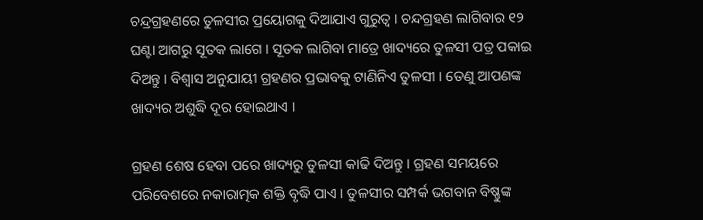ଚନ୍ଦ୍ରଗ୍ରହଣରେ ତୁଳସୀର ପ୍ରୟୋଗକୁ ଦିଆଯାଏ ଗୁରୁତ୍ୱ । ଚନ୍ଦଗ୍ରହଣ ଲାଗିବାର ୧୨ ଘଣ୍ଟା ଆଗରୁ ସୂତକ ଲାଗେ । ସୂତକ ଲାଗିବା ମାତ୍ରେ ଖାଦ୍ୟରେ ତୁଳସୀ ପତ୍ର ପକାଇ ଦିଅନ୍ତୁ । ବିଶ୍ୱାସ ଅନୁଯାୟୀ ଗ୍ରହଣର ପ୍ରଭାବକୁ ଟାଣିନିଏ ତୁଳସୀ । ତେଣୁ ଆପଣଙ୍କ ଖାଦ୍ୟର ଅଶୁଦ୍ଧି ଦୂର ହୋଇଥାଏ ।

ଗ୍ରହଣ ଶେଷ ହେବା ପରେ ଖାଦ୍ୟରୁ ତୁଳସୀ କାଢି ଦିଅନ୍ତୁ । ଗ୍ରହଣ ସମୟରେ ପରିବେଶରେ ନକାରାତ୍ମକ ଶକ୍ତି ବୃଦ୍ଧି ପାଏ । ତୁଳସୀର ସମ୍ପର୍କ ଭଗବାନ ବିଷ୍ଣୁଙ୍କ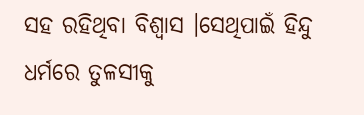ସହ ରହିଥିବା ବିଶ୍ୱାସ ।ସେଥିପାଇଁ ହିନ୍ଦୁ ଧର୍ମରେ ତୁଳସୀକୁ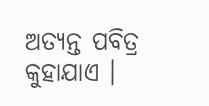ଅତ୍ୟନ୍ତ ପବିତ୍ର କୁହାଯାଏ ।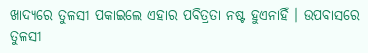ଖାଦ୍ୟରେ ତୁଳସୀ ପକାଇଲେ ଏହାର ପବିତ୍ରତା ନଷ୍ଟ ହୁଏନାହିଁ । ଉପବାସରେ ତୁଳସୀ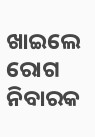ଖାଇଲେ ରୋଗ ନିବାରକ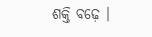ଶକ୍ତି ବଢ଼େ ।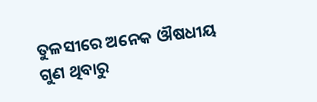ତୁଳସୀରେ ଅନେକ ଔଷଧୀୟ ଗୁଣ ଥିବାରୁ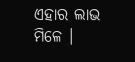ଏହାର ଲାଭ ମିଳେ ।